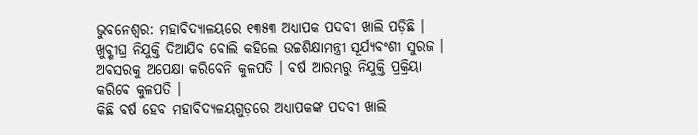ଭୁବନେଶ୍ୱର: ମହାବିଦ୍ୟାଳୟରେ ୧୩୫୩ ଅଧ୍ୟାପକ ପଦବୀ ଖାଲି ପଡ଼ିଛି । ଖୁବ୍ଶୀଘ୍ର ନିଯୁକ୍ତି ଦିଆଯିବ ବୋଲି କହିଲେ ଉଚ୍ଚଶିକ୍ଷାମନ୍ତ୍ରୀ ସୂର୍ଯ୍ୟବଂଶୀ ସୁରଜ ।
ଅବସରକୁ ଅପେକ୍ଷା କରିବେନି କୁଳପତି । ବର୍ଷ ଆରମ୍ଭରୁ ନିଯୁକ୍ତି ପ୍ରକ୍ରିୟା କରିବେ କୁଳପତି ।
କିଛି ବର୍ଷ ହେବ ମହାବିଦ୍ୟଳୟଗୁଡ଼ରେ ଅଧ୍ୟାପକଙ୍କ ପଦବୀ ଖାଲି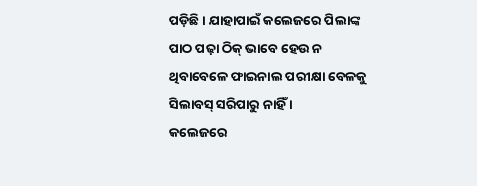ପଡ଼ିଛି । ଯାହାପାଇଁ କଲେଜରେ ପିଲାଙ୍କ ପାଠ ପଢ଼ା ଠିକ୍ ଭାବେ ହେଉ ନ ଥିବାବେଳେ ଫାଇନାଲ ପରୀକ୍ଷା ବେଳକୁ ସିଲାବସ୍ ସରିପାରୁ ନାହିଁ ।
କଲେଜରେ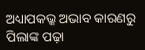ଅଧ୍ୟାପକଭ୍କ ଅଭାବ କାରଣରୁ ପିଲାଙ୍କ ପଢ଼ା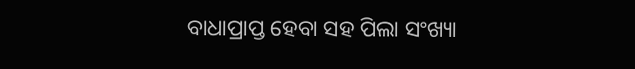ବାଧାପ୍ରାପ୍ତ ହେବା ସହ ପିଲା ସଂଖ୍ୟା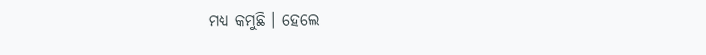ମଧ୍ୟ କମୁଛି । ହେଲେ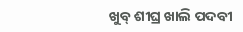ଖୁବ୍ ଶୀଘ୍ର ଖାଲି ପଦବୀ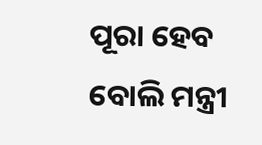ପୂରା ହେବ ବୋଲି ମନ୍ତ୍ରୀ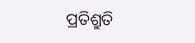ପ୍ରତିଶ୍ରୁତି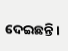ଦେଇଛନ୍ତି ।